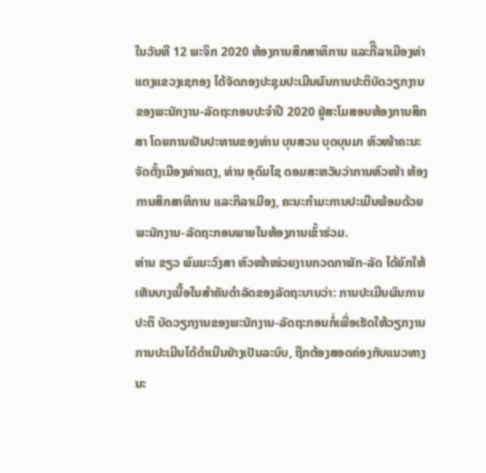ໃນວັນທີ 12 ພະຈິກ 2020 ຫ້ອງການສຶກສາທິການ ແລະກີິລາເມືອງທ່າແຕງແຂວງເຊກອງ ໄດ້ຈັດກອງປະຊຸມປະເມີນຜົນການປະຕິບັດວຽກງານຂອງພະນັກງານ-ລັດຖະກອນປະຈຳປີ 2020 ຢູ່ສະໂມສອນຫ້ອງການສຶກສາ ໂດຍການເປັນປະທານຂອງທ່ານ ບຸນສວນ ບຸດບຸນມາ ຫົວໜ້າຄະນະຈັດຕັ້ງເມືອງທ່າແຕງ, ທ່ານ ອຸດົມໄຊ ດອມສະຫວັນວ່າການຫົວໜ້າ ຫ້ອງການສຶກສາທິການ ແລະກິລາເມືອງ, ຄະນະກໍາມະການປະເມີນພ້ອມດ້ວຍພະນັກງານ-ລັດຖະກອນພາຍໃນຫ້ອງການເຂົ້າຮ່ວມ.
ທ່ານ ຂຽວ ພົມມະວົງສາ ຫົວໜ້າໜ່ວຍງານກວດກາພັກ-ລັດ ໄດ້ຍົກໃຫ້ເຫັນບາງເນື້ອໃນສຳຄັນດຳລັດຂອງລັດຖະບານວ່າ: ການປະເມີນຜົນການປະຕິ ບັດວຽກງານຂອງພະນັກງານ-ລັດຖະກອນກໍ່ເພື່ອເຮັດໃຫ້ວຽກງານການປະເມີນໄດ້ດຳເນີນຢ່າງເປັນລະບົບ, ຖືກຕ້ອງສອດຄ່ອງກັບແນວທາງນະ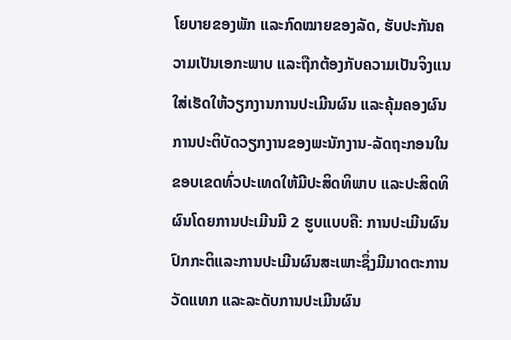ໂຍບາຍຂອງພັກ ແລະກົດໝາຍຂອງລັດ, ຮັບປະກັນຄວາມເປັນເອກະພາບ ແລະຖືກຕ້ອງກັບຄວາມເປັນຈິງແນໃສ່ເຮັດໃຫ້ວຽກງານການປະເມີນຜົນ ແລະຄຸ້ມຄອງຜົນ ການປະຕິບັດວຽກງານຂອງພະນັກງານ-ລັດຖະກອນໃນຂອບເຂດທົ່ວປະເທດໃຫ້ມີປະສິດທິພາບ ແລະປະສິດທິຜົນໂດຍການປະເມີນມີ 2 ຮູບແບບຄື: ການປະເມີນຜົນປົກກະຕິແລະການປະເມີນຜົນສະເພາະຊຶ່ງມີມາດຕະການວັດແທກ ແລະລະດັບການປະເມີນຜົນ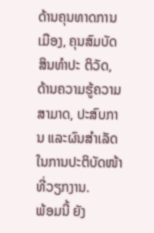ດ້ານຄຸນທາດການເມືອງ, ຄຸນສົມບັດສິນທຳປະ ຕິວັດ, ດ້ານຄວາມຮູ້ຄວາມສາມາດ, ປະສົບການ ແລະຜົນສຳເລັດໃນການປະຕິບັດໜ້າທີ່ວຽກງານ.
ພ້ອມນີ້ ຍັງ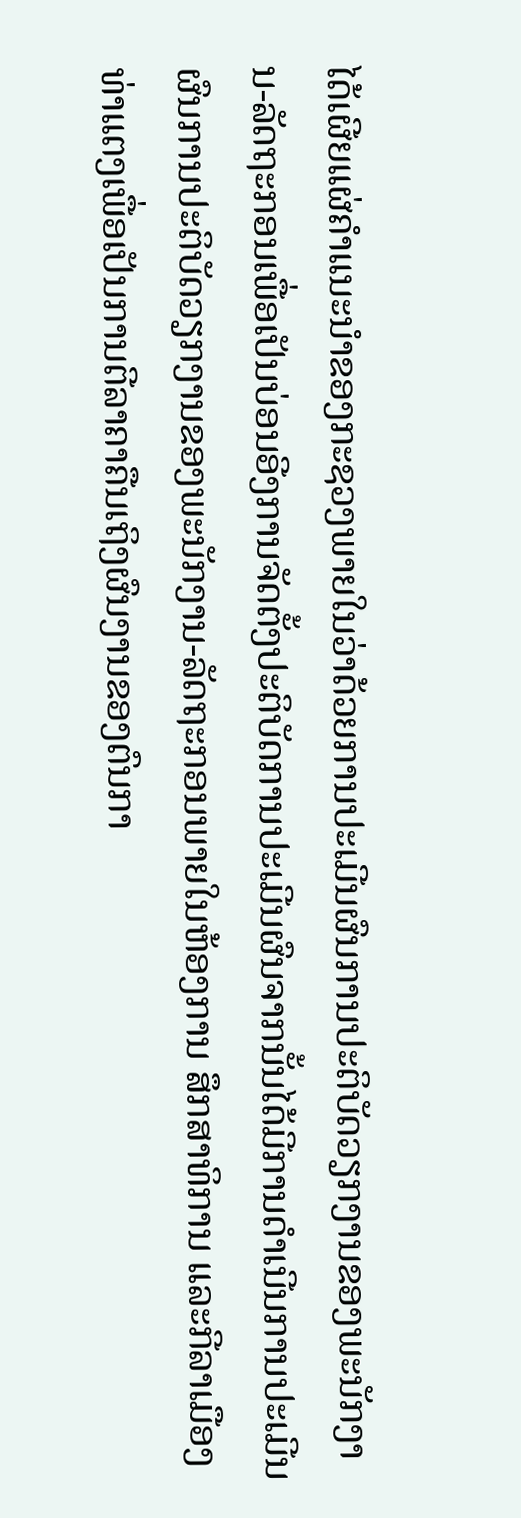ໄດ້ເຜີຍແຜ່ຄຳແນະນຳຂອງກະຊວງພາຍໃນວ່າດ້ວຍການປະເມີນຜົນການປະຕິບັດວຽກງານຂອງພະນັກງານ-ລັດຖະກອນເພື່ອເປັນບ່ອນອີງການຈັດຕັ້ງປະຕິບັດການປະເມີນຜົນຈາກນັ້ນໄດ້ມີການດຳເນີນການປະເມີນຜົນການປະຕິບັດວຽກງານຂອງພະນັກງານ-ລັດຖະກອນພາຍໃນຫ້ອງການ ສຶກສາທິການ ແລະກີລາເມືອງທ່າແຕງເພື່ອເປັນການຕີລາຄາຄືນເຖິງຜົນງານຂອງຕົນກາ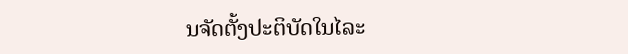ນຈັດຕັ້ງປະຕິບັດໃນໄລະ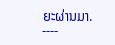ຍະຜ່ານມາ.
----